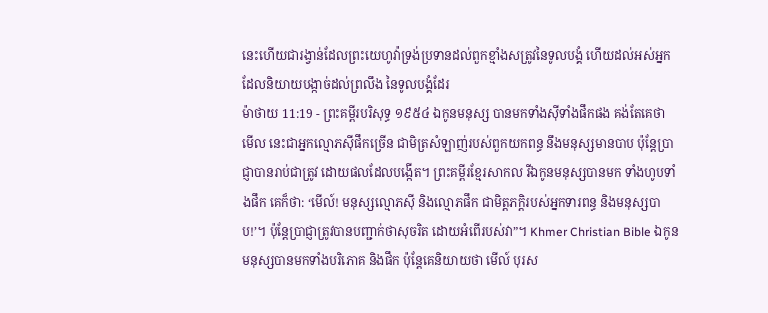នេះហើយជារង្វាន់ដែលព្រះយេហូវ៉ាទ្រង់ប្រទានដល់ពួកខ្មាំងសត្រូវនៃទូលបង្គំ ហើយដល់អស់អ្នកដែលនិយាយបង្កាច់ដល់ព្រលឹង នៃទូលបង្គំដែរ
ម៉ាថាយ 11:19 - ព្រះគម្ពីរបរិសុទ្ធ ១៩៥៤ ឯកូនមនុស្ស បានមកទាំងស៊ីទាំងផឹកផង គង់តែគេថា មើល នេះជាអ្នកល្មោភស៊ីផឹកច្រើន ជាមិត្រសំឡាញ់របស់ពួកយកពន្ធ នឹងមនុស្សមានបាប ប៉ុន្តែប្រាជ្ញាបានរាប់ជាត្រូវ ដោយផលដែលបង្កើត។ ព្រះគម្ពីរខ្មែរសាកល រីឯកូនមនុស្សបានមក ទាំងហូបទាំងផឹក គេក៏ថា: ‘មើល៍! មនុស្សល្មោភស៊ី និងល្មោភផឹក ជាមិត្តភក្ដិរបស់អ្នកទារពន្ធ និងមនុស្សបាប!’។ ប៉ុន្តែប្រាជ្ញាត្រូវបានបញ្ជាក់ថាសុចរិត ដោយអំពើរបស់វា”។ Khmer Christian Bible ឯកូនមនុស្សបានមកទាំងបរិភោគ និងផឹក ប៉ុន្ដែគេនិយាយថា មើល៍ បុរស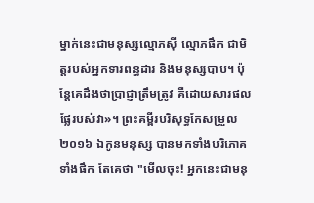ម្នាក់នេះជាមនុស្សល្មោភស៊ី ល្មោភផឹក ជាមិត្ដរបស់អ្នកទារពន្ធដារ និងមនុស្សបាប។ ប៉ុន្ដែគេដឹងថាប្រាជ្ញាត្រឹមត្រូវ គឺដោយសារផលផ្លែរបស់វា»។ ព្រះគម្ពីរបរិសុទ្ធកែសម្រួល ២០១៦ ឯកូនមនុស្ស បានមកទាំងបរិភោគ ទាំងផឹក តែគេថា "មើលចុះ! អ្នកនេះជាមនុ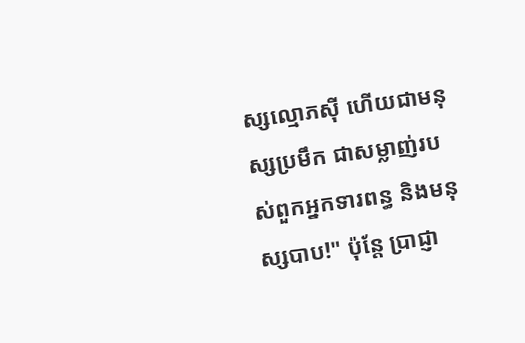ស្សល្មោភស៊ី ហើយជាមនុស្សប្រមឹក ជាសម្លាញ់របស់ពួកអ្នកទារពន្ធ និងមនុស្សបាប!" ប៉ុន្តែ ប្រាជ្ញា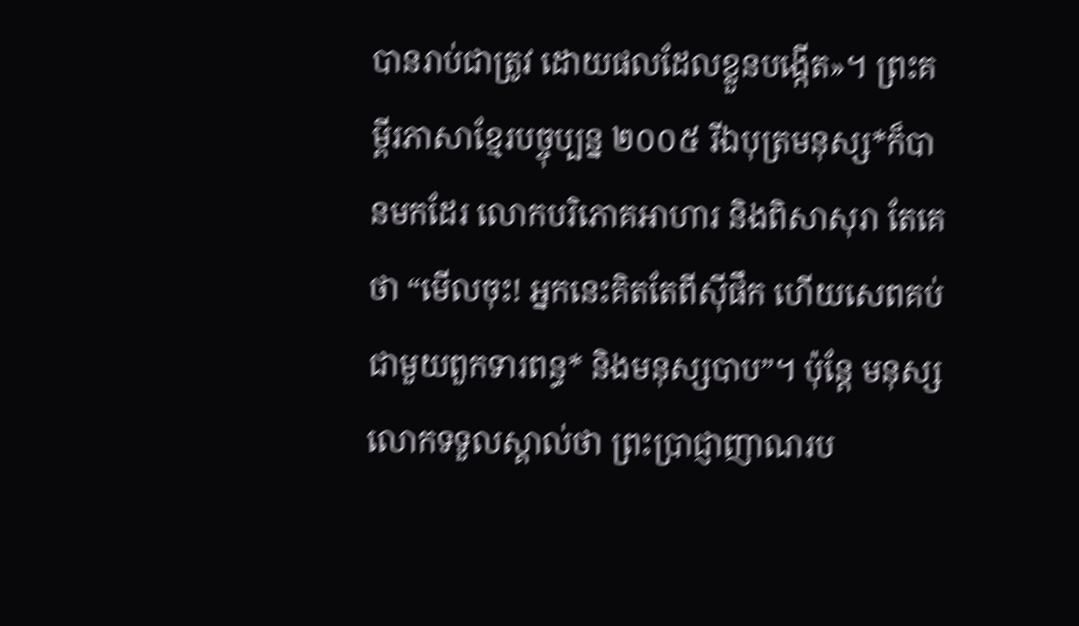បានរាប់ជាត្រូវ ដោយផលដែលខ្លួនបង្កើត»។ ព្រះគម្ពីរភាសាខ្មែរបច្ចុប្បន្ន ២០០៥ រីឯបុត្រមនុស្ស*ក៏បានមកដែរ លោកបរិភោគអាហារ និងពិសាសុរា តែគេថា “មើលចុះ! អ្នកនេះគិតតែពីស៊ីផឹក ហើយសេពគប់ជាមួយពួកទារពន្ធ* និងមនុស្សបាប”។ ប៉ុន្តែ មនុស្សលោកទទួលស្គាល់ថា ព្រះប្រាជ្ញាញាណរប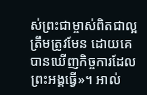ស់ព្រះជាម្ចាស់ពិតជាល្អត្រឹមត្រូវមែន ដោយគេបានឃើញកិច្ចការដែលព្រះអង្គធ្វើ»។ អាល់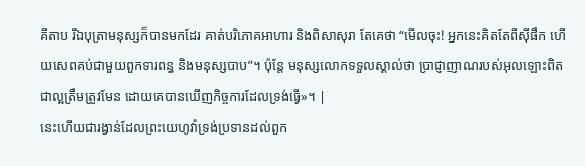គីតាប រីឯបុត្រាមនុស្សក៏បានមកដែរ គាត់បរិភោគអាហារ និងពិសាសុរា តែគេថា “មើលចុះ! អ្នកនេះគិតតែពីស៊ីផឹក ហើយសេពគប់ជាមួយពួកទារពន្ធ និងមនុស្សបាប”។ ប៉ុន្ដែ មនុស្សលោកទទួលស្គាល់ថា ប្រាជ្ញាញាណរបស់អុលឡោះពិតជាល្អត្រឹមត្រូវមែន ដោយគេបានឃើញកិច្ចការដែលទ្រង់ធ្វើ»។ |
នេះហើយជារង្វាន់ដែលព្រះយេហូវ៉ាទ្រង់ប្រទានដល់ពួក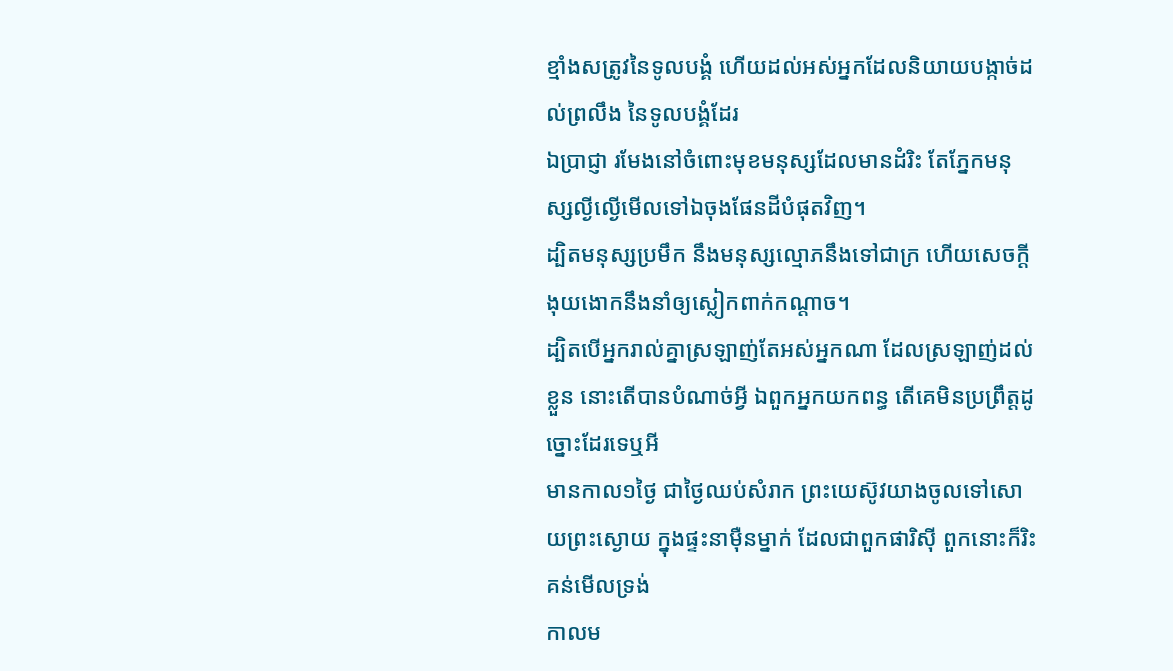ខ្មាំងសត្រូវនៃទូលបង្គំ ហើយដល់អស់អ្នកដែលនិយាយបង្កាច់ដល់ព្រលឹង នៃទូលបង្គំដែរ
ឯប្រាជ្ញា រមែងនៅចំពោះមុខមនុស្សដែលមានដំរិះ តែភ្នែកមនុស្សល្ងីល្ងើមើលទៅឯចុងផែនដីបំផុតវិញ។
ដ្បិតមនុស្សប្រមឹក នឹងមនុស្សល្មោភនឹងទៅជាក្រ ហើយសេចក្ដីងុយងោកនឹងនាំឲ្យស្លៀកពាក់កណ្តាច។
ដ្បិតបើអ្នករាល់គ្នាស្រឡាញ់តែអស់អ្នកណា ដែលស្រឡាញ់ដល់ខ្លួន នោះតើបានបំណាច់អ្វី ឯពួកអ្នកយកពន្ធ តើគេមិនប្រព្រឹត្តដូច្នោះដែរទេឬអី
មានកាល១ថ្ងៃ ជាថ្ងៃឈប់សំរាក ព្រះយេស៊ូវយាងចូលទៅសោយព្រះស្ងោយ ក្នុងផ្ទះនាម៉ឺនម្នាក់ ដែលជាពួកផារិស៊ី ពួកនោះក៏រិះគន់មើលទ្រង់
កាលម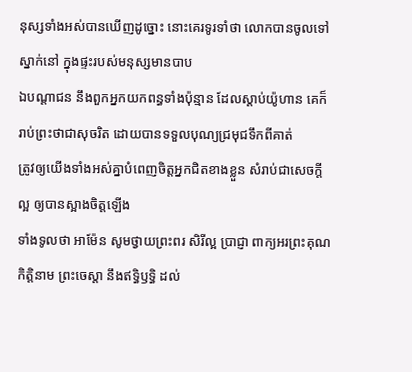នុស្សទាំងអស់បានឃើញដូច្នោះ នោះគេរទូរទាំថា លោកបានចូលទៅស្នាក់នៅ ក្នុងផ្ទះរបស់មនុស្សមានបាប
ឯបណ្តាជន នឹងពួកអ្នកយកពន្ធទាំងប៉ុន្មាន ដែលស្តាប់យ៉ូហាន គេក៏រាប់ព្រះថាជាសុចរិត ដោយបានទទួលបុណ្យជ្រមុជទឹកពីគាត់
ត្រូវឲ្យយើងទាំងអស់គ្នាបំពេញចិត្តអ្នកជិតខាងខ្លួន សំរាប់ជាសេចក្ដីល្អ ឲ្យបានស្អាងចិត្តឡើង
ទាំងទូលថា អាម៉ែន សូមថ្វាយព្រះពរ សិរីល្អ ប្រាជ្ញា ពាក្យអរព្រះគុណ កិត្តិនាម ព្រះចេស្តា នឹងឥទ្ធិឫទ្ធិ ដល់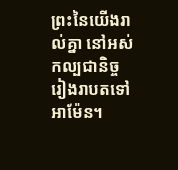ព្រះនៃយើងរាល់គ្នា នៅអស់កល្បជានិច្ចរៀងរាបតទៅ អាម៉ែន។